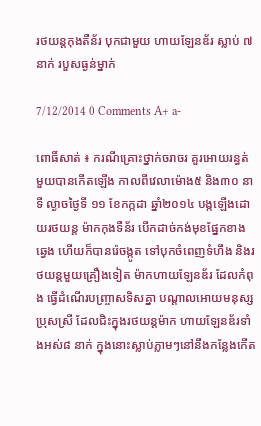រថយន្ដកុងតឺន័រ បុកជាមួយ ហាយឡែនឌ័រ ស្លាប់ ៧នាក់ របួសធ្ងន់ម្នាក់

7/12/2014 0 Comments A+ a-

ពោធិ៍សាត់ ៖ ករណីគ្រោះថ្នាក់ចរាចរ គួរអោយរន្ធត់មួយបានកើតឡើង កាលពីវេលាម៉ោង៥ និង៣០ នាទី ល្ងាចថ្ងៃទី ១១ ខែកក្កដា ឆ្នាំ២០១៤ បង្កឡើងដោយរថយន្ត ម៉ាកកុងទឺន័រ បើកដាច់កង់មុខផ្នែកខាងឆ្វេង ហើយក៏បានរ៉េចង្កូត ទៅបុកចំពេញទំហឹង និងរថយន្តមួយគ្រឿងទៀត ម៉ាកហាយឡែនឌ័រ ដែលកំពុង ធ្វើដំណើរបញ្រ្ចាសទិសគ្នា បណ្តាលអោយមនុស្សប្រុសស្រី ដែលជិះក្នុងរថយន្តម៉ាក ហាយឡែនឌ័រទាំងអស់៨ នាក់ ក្នុងនោះស្លាប់ភ្លាមៗនៅនឹងកន្លែងកើត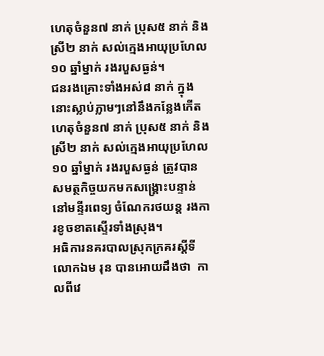ហេតុចំនួន៧ នាក់ ប្រុស៥ នាក់ និង ស្រី២ នាក់ សល់ក្មេងអាយុប្រហែល១០ ឆ្នាំម្នាក់ រងរបួសធ្ងន់។
ជនរងគ្រោះទាំងអស់៨ នាក់ ក្នុងនោះស្លាប់ភ្លាមៗនៅនឹងកន្លែងកើតហេតុចំនួន៧ នាក់ ប្រុស៥ នាក់ និង ស្រី២ នាក់ សល់ក្មេងអាយុប្រហែល១០ ឆ្នាំម្នាក់ រងរបួសធ្ងន់ ត្រូវបានសមត្ថកិច្ចយកមកសង្រ្គោះបន្ទាន់នៅមន្ទីរពេទ្យ ចំណែករថយន្ត រងការខូចខាតស្ទើរទាំងស្រុង។
អធិការនគរបាលស្រុកក្រគរស្តីទីលោកឯម រុន បានអោយដឹងថា  កាលពីវេ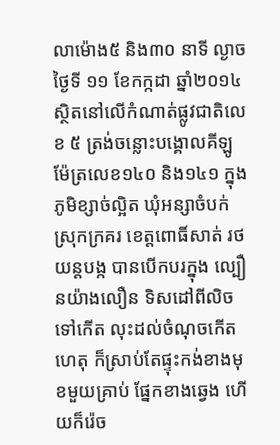លាម៉ោង៥ និង៣០ នាទី ល្ងាចថ្ងៃទី ១១ ខែកក្កដា ឆ្នាំ២០១៤ ស្ថិតនៅលើកំណាត់ផ្លូវជាតិលេខ ៥ ត្រង់ចន្លោះបង្គោលគីឡូម៉ែត្រលេខ១៤០ និង១៤១ ក្នុងភូមិខ្សាច់ល្អិត ឃុំអន្សាចំបក់ ស្រុកក្រគរ ខេត្តពោធិ៍សាត់ រថយន្តបង្ក បានបើកបរក្នុង ល្បឿនយ៉ាងលឿន ទិសដៅពីលិចទៅកើត លុះដល់ចំណុចកើតហេតុ ក៏ស្រាប់តែផ្ទុះកង់ខាងមុខមួយគ្រាប់ ផ្នែកខាងឆ្វេង ហើយក៏រ៉េច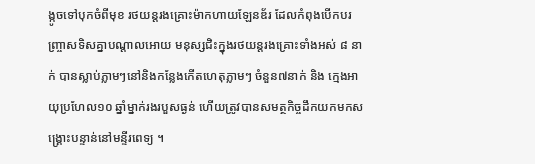ង្កូចទៅបុកចំពីមុខ រថយន្តរងគ្រោះម៉ាកហាយឡែនឌ័រ ដែលកំពុងបើកបរញ្រ្ចាសទិសគ្នាបណ្តាលអោយ មនុស្សជិះក្នុងរថយន្តរងគ្រោះទាំងអស់ ៨ នាក់ បានស្លាប់ភ្លាមៗនៅនិងកន្លែងកើតហេតុភ្លាមៗ ចំនួន៧នាក់ និង ក្មេងអាយុប្រហែល១០ ឆ្នាំម្នាក់រងរបួសធ្ងន់ ហើយត្រូវបានសមត្ថកិច្ចដឹកយកមកសង្គ្រោះបន្ទាន់នៅមន្ទីរពេទ្យ ។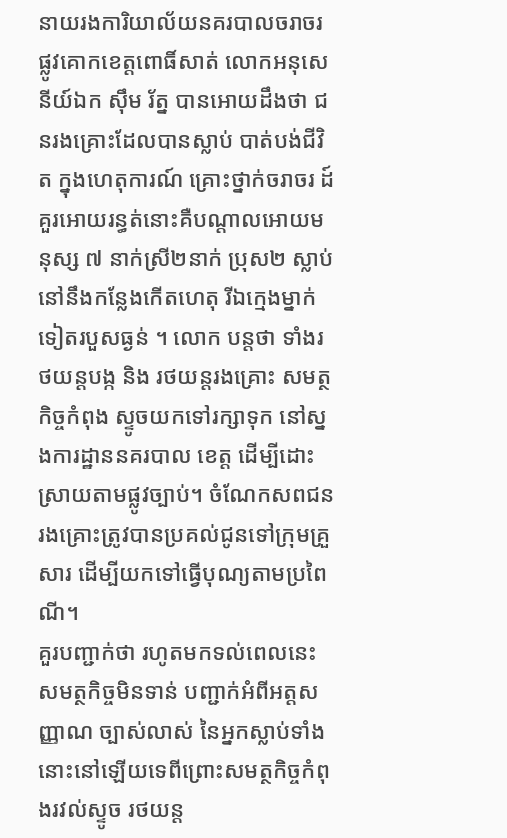នាយរងការិយាល័យនគរបាលចរាចរផ្លូវគោកខេត្តពោធិ៍សាត់ លោកអនុសេនីយ៍ឯក ស៊ឹម រ័ត្ន បានអោយដឹងថា ជនរងគ្រោះដែលបានស្លាប់ បាត់បង់ជីវិត ក្នុងហេតុការណ៍ គ្រោះថ្នាក់ចរាចរ ដ៍គួរអោយរន្ធត់នោះគឺបណ្តាលអោយមនុស្ស ៧ នាក់ស្រី២នាក់ ប្រុស២ ស្លាប់នៅនឹងកន្លែងកើតហេតុ រីឯក្មេងម្នាក់ទៀតរបួសធ្ងន់ ។ លោក បន្តថា ទាំងរថយន្តបង្ក និង រថយន្តរងគ្រោះ សមត្ថកិច្ចកំពុង ស្ទូចយកទៅរក្សាទុក នៅស្នងការដ្ឋាននគរបាល ខេត្ត ដើម្បីដោះស្រាយតាមផ្លូវច្បាប់។ ចំណែកសពជនរងគ្រោះត្រូវបានប្រគល់ជូនទៅក្រុមគ្រួសារ ដើម្បីយកទៅធ្វើបុណ្យតាមប្រពៃណី។
គួរបញ្ជាក់ថា រហូតមកទល់ពេលនេះ សមត្ថកិច្ចមិនទាន់ បញ្ជាក់អំពីអត្តសញ្ញាណ ច្បាស់លាស់ នៃអ្នកស្លាប់ទាំង នោះនៅឡើយទេពីព្រោះសមត្ថកិច្ចកំពុងរវល់ស្ទូច រថយន្ត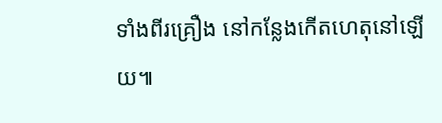ទាំងពីរគ្រឿង នៅកន្លែងកើតហេតុនៅឡើយ៕